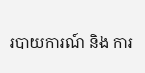របាយការណ៍ និង ការ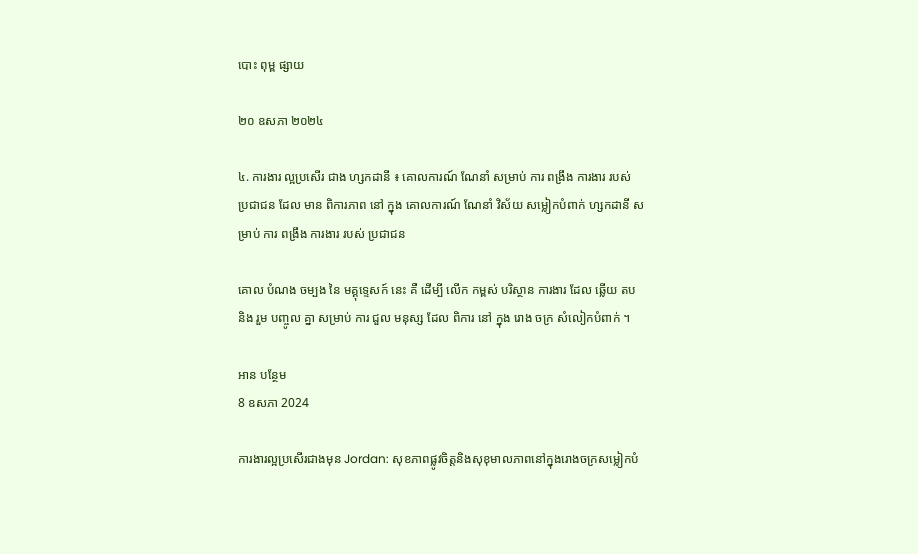បោះ ពុម្ព ផ្សាយ

២០ ឧសភា ២០២៤

៤. ការងារ ល្អប្រសើរ ជាង ហ្សកដានី ៖ គោលការណ៍ ណែនាំ សម្រាប់ ការ ពង្រឹង ការងារ របស់ ប្រជាជន ដែល មាន ពិការភាព នៅ ក្នុង គោលការណ៍ ណែនាំ វិស័យ សម្លៀកបំពាក់ ហ្សកដានី សម្រាប់ ការ ពង្រឹង ការងារ របស់ ប្រជាជន

គោល បំណង ចម្បង នៃ មគ្គុទ្ទេសក៍ នេះ គឺ ដើម្បី លើក កម្ពស់ បរិស្ថាន ការងារ ដែល ឆ្លើយ តប និង រួម បញ្ចូល គ្នា សម្រាប់ ការ ជួល មនុស្ស ដែល ពិការ នៅ ក្នុង រោង ចក្រ សំលៀកបំពាក់ ។

អាន បន្ថែម
8 ឧសភា 2024

ការងារល្អប្រសើរជាងមុន Jordan: សុខភាពផ្លូវចិត្តនិងសុខុមាលភាពនៅក្នុងរោងចក្រសម្លៀកបំ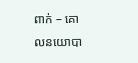ពាក់ – គោលនយោបា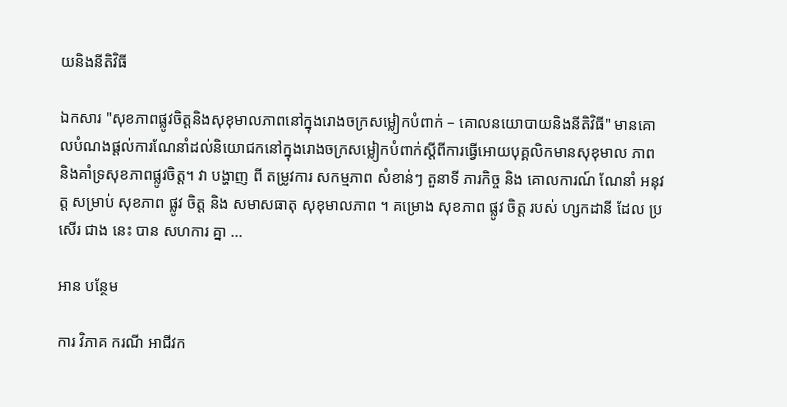យនិងនីតិវិធី

ឯកសារ "សុខភាពផ្លូវចិត្តនិងសុខុមាលភាពនៅក្នុងរោងចក្រសម្លៀកបំពាក់ – គោលនយោបាយនិងនីតិវិធី" មានគោលបំណងផ្តល់ការណែនាំដល់និយោជកនៅក្នុងរោងចក្រសម្លៀកបំពាក់ស្តីពីការធ្វើអោយបុគ្គលិកមានសុខុមាល ភាព និងគាំទ្រសុខភាពផ្លូវចិត្ត។ វា បង្ហាញ ពី តម្រូវការ សកម្មភាព សំខាន់ៗ តួនាទី ភារកិច្ច និង គោលការណ៍ ណែនាំ អនុវត្ត សម្រាប់ សុខភាព ផ្លូវ ចិត្ត និង សមាសធាតុ សុខុមាលភាព ។ គម្រោង សុខភាព ផ្លូវ ចិត្ត របស់ ហ្សកដានី ដែល ប្រសើរ ជាង នេះ បាន សហការ គ្នា ...

អាន បន្ថែម

ការ វិភាគ ករណី អាជីវក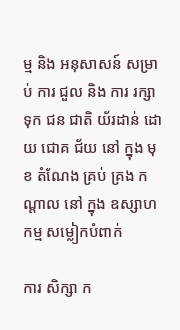ម្ម និង អនុសាសន៍ សម្រាប់ ការ ជួល និង ការ រក្សា ទុក ជន ជាតិ យ័រដាន់ ដោយ ជោគ ជ័យ នៅ ក្នុង មុខ តំណែង គ្រប់ គ្រង កណ្តាល នៅ ក្នុង ឧស្សាហកម្ម សម្លៀកបំពាក់

ការ សិក្សា ក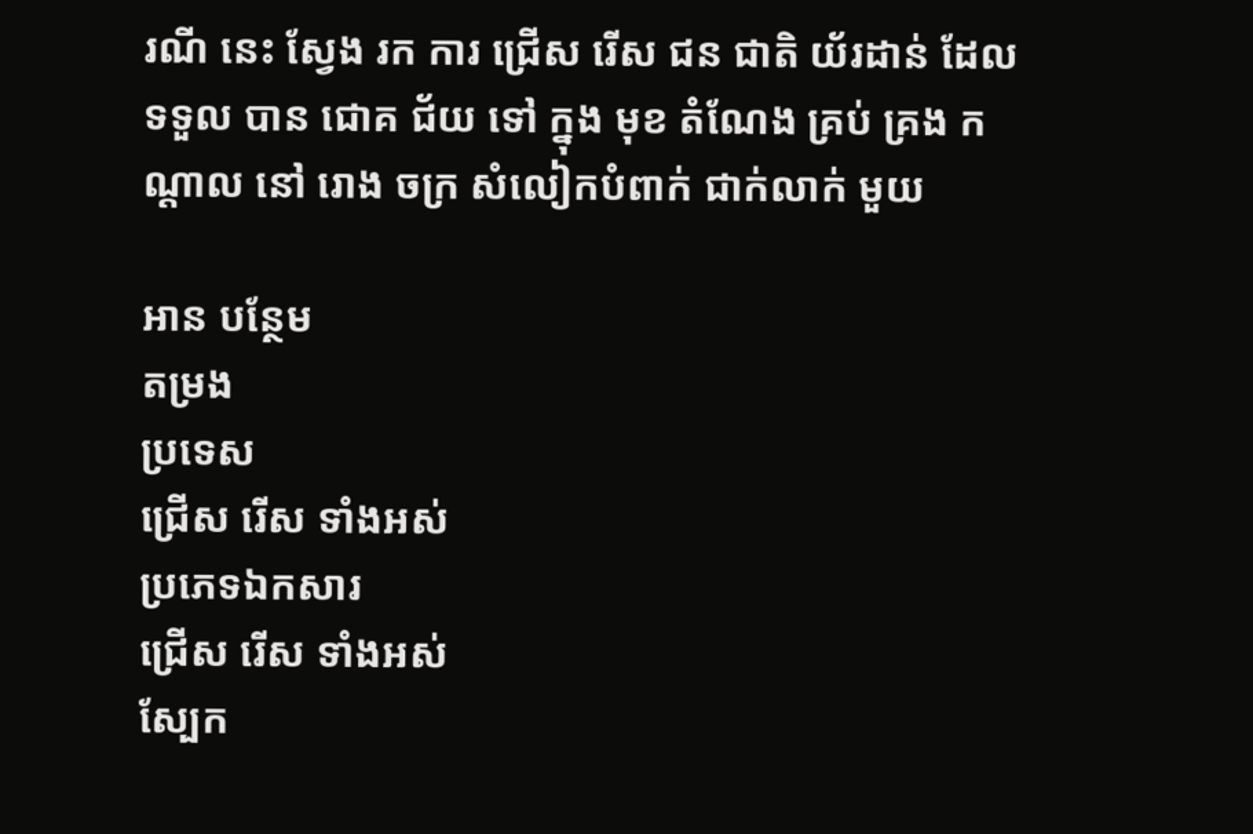រណី នេះ ស្វែង រក ការ ជ្រើស រើស ជន ជាតិ យ័រដាន់ ដែល ទទួល បាន ជោគ ជ័យ ទៅ ក្នុង មុខ តំណែង គ្រប់ គ្រង កណ្តាល នៅ រោង ចក្រ សំលៀកបំពាក់ ជាក់លាក់ មួយ

អាន បន្ថែម
តម្រង
ប្រទេស
ជ្រើស រើស ទាំងអស់
ប្រភេទឯកសារ
ជ្រើស រើស ទាំងអស់
ស្បែក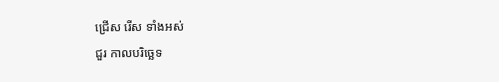ជ្រើស រើស ទាំងអស់
ជួរ កាលបរិច្ឆេទ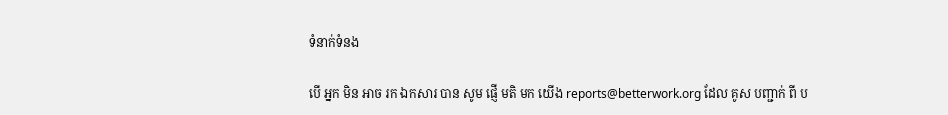ទំនាក់ទំនង

បើ អ្នក មិន អាច រក ឯកសារ បាន សូម ផ្ញើ មតិ មក យើង reports@betterwork.org ដែល គូស បញ្ជាក់ ពី ប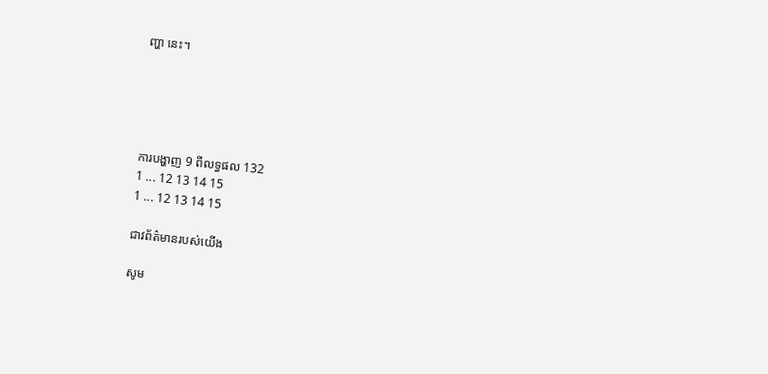ញ្ហា នេះ។





ការបង្ហាញ 9 ពីលទ្ធផល 132
1 ... 12 13 14 15
1 ... 12 13 14 15

ជាវព័ត៌មានរបស់យើង

សូម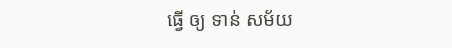ធ្វើ ឲ្យ ទាន់ សម័យ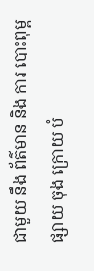ជាមួយ នឹង ព័ត៌មាន និង ការ បោះពុម្ព ផ្សាយ ចុង ក្រោយ បំ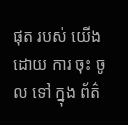ផុត របស់ យើង ដោយ ការ ចុះ ចូល ទៅ ក្នុង ព័ត៌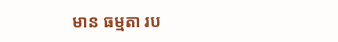មាន ធម្មតា រប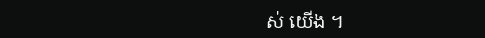ស់ យើង ។